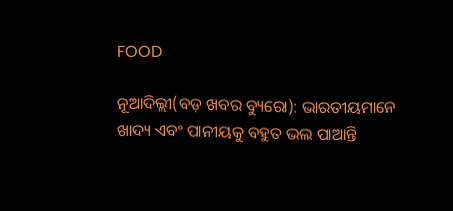FOOD

ନୂଆଦିଲ୍ଲୀ(ବଡ଼ ଖବର ବ୍ୟୁରୋ): ଭାରତୀୟମାନେ ଖାଦ୍ୟ ଏବଂ ପାନୀୟକୁ ବହୁତ ଭଲ ପାଆନ୍ତି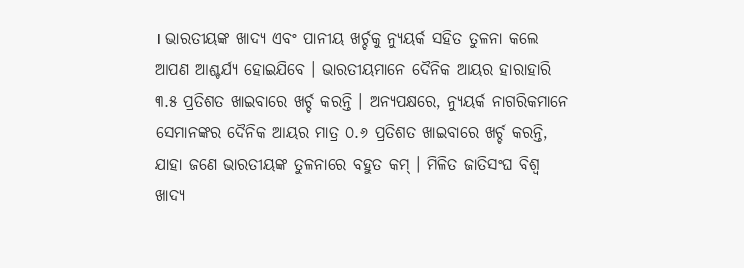। ଭାରତୀୟଙ୍କ ଖାଦ୍ୟ ଏବଂ ପାନୀୟ ଖର୍ଚ୍ଚକୁ ନ୍ୟୁୟର୍କ ସହିତ ତୁଳନା କଲେ ଆପଣ ଆଶ୍ଚର୍ଯ୍ୟ ହୋଇଯିବେ । ଭାରତୀୟମାନେ ଦୈନିକ ଆୟର ହାରାହାରି ୩.୫ ପ୍ରତିଶତ ଖାଇବାରେ ଖର୍ଚ୍ଚ କରନ୍ତି । ଅନ୍ୟପକ୍ଷରେ, ନ୍ୟୁୟର୍କ ନାଗରିକମାନେ ସେମାନଙ୍କର ଦୈନିକ ଆୟର ମାତ୍ର ୦.୬ ପ୍ରତିଶତ ଖାଇବାରେ ଖର୍ଚ୍ଚ କରନ୍ତି, ଯାହା ଜଣେ ଭାରତୀୟଙ୍କ ତୁଳନାରେ ବହୁତ କମ୍ । ମିଳିତ ଜାତିସଂଘ ବିଶ୍ୱ ଖାଦ୍ୟ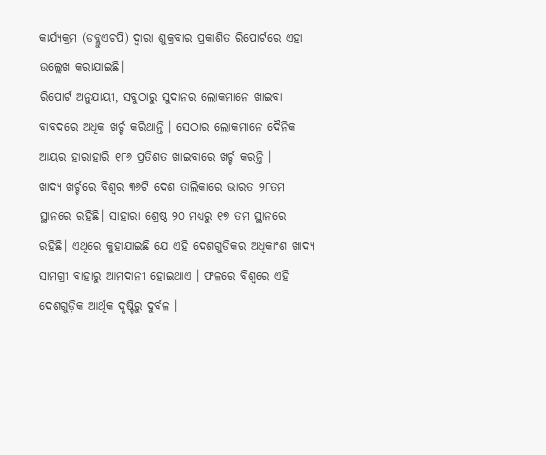କାର୍ଯ୍ୟକ୍ରମ (ଡବ୍ଲୁଏଚପି) ଦ୍ୱାରା ଶୁକ୍ରବାର ପ୍ରକାଶିତ ରିପୋର୍ଟରେ ଏହା ଉଲ୍ଲେଖ କରାଯାଇଛି।
ରିପୋର୍ଟ ଅନୁଯାୟୀ, ସବୁଠାରୁ ସୁଦାନର ଲୋକମାନେ ଖାଇବା ବାବଦରେ ଅଧିକ ଖର୍ଚ୍ଚ କରିଥାନ୍ତି । ସେଠାର ଲୋକମାନେ ଦୈନିକ ଆୟର ହାରାହାରି ୧୮୬ ପ୍ରତିଶତ ଖାଇବାରେ ଖର୍ଚ୍ଚ କରନ୍ତି ।
ଖାଦ୍ୟ ଖର୍ଚ୍ଚରେ ବିଶ୍ୱର ୩୬ଟି ଦେଶ ତାଲିକାରେ ଭାରତ ୨୮ତମ ସ୍ଥାନରେ ରହିଛି। ସାହାରା ଶ୍ରେଷ୍ଠ ୨୦ ମଧ୍ୟରୁ ୧୭ ତମ ସ୍ଥାନରେ ରହିଛି। ଏଥିରେ କୁହାଯାଇଛି ଯେ ଏହି ଦେଶଗୁଡିକର ଅଧିକାଂଶ ଖାଦ୍ୟ ସାମଗ୍ରୀ ବାହାରୁ ଆମଦାନୀ ହୋଇଥାଏ । ଫଳରେ ବିଶ୍ୱରେ ଏହି ଦେଶଗୁଡ଼ିକ ଆର୍ଥିକ ଦୃଷ୍ଟିରୁ ଦୁର୍ବଳ ।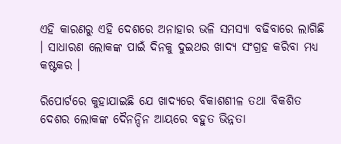ଏହି କାରଣରୁ ଏହି ଦେଶରେ ଅନାହାର ଭଳି ସମସ୍ୟା ବଢିବାରେ ଲାଗିଛି । ସାଧାରଣ ଲୋକଙ୍କ ପାଇଁ ଦିନକୁ ଦୁଇଥର ଖାଦ୍ୟ ସଂଗ୍ରହ କରିବା ମଧ୍ୟ କଷ୍ଟକର ।

ରିପୋର୍ଟରେ କୁହାଯାଇଛି ଯେ ଖାଦ୍ୟରେ ବିକାଶଶୀଳ ତଥା ବିକଶିତ ଦେଶର ଲୋକଙ୍କ ଦୈନନ୍ଦିନ ଆୟରେ ବହୁତ ଭିନ୍ନତା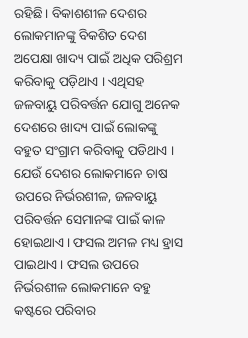ରହିଛି। ବିକାଶଶୀଳ ଦେଶର ଲୋକମାନଙ୍କୁ ବିକଶିତ ଦେଶ ଅପେକ୍ଷା ଖାଦ୍ୟ ପାଇଁ ଅଧିକ ପରିଶ୍ରମ କରିବାକୁ ପଡ଼ିଥାଏ । ଏଥିସହ ଜଳବାୟୁ ପରିବର୍ତ୍ତନ ଯୋଗୁ ଅନେକ ଦେଶରେ ଖାଦ୍ୟ ପାଇଁ ଲୋକଙ୍କୁ ବହୁତ ସଂଗ୍ରାମ କରିବାକୁ ପଡିଥାଏ । ଯେଉଁ ଦେଶର ଲୋକମାନେ ଚାଷ ଉପରେ ନିର୍ଭରଶୀଳ, ଜଳବାୟୁ ପରିବର୍ତ୍ତନ ସେମାନଙ୍କ ପାଇଁ କାଳ ହୋଇଥାଏ । ଫସଲ ଅମଳ ମଧ୍ୟ ହ୍ରାସ ପାଇଥାଏ । ଫସଲ ଉପରେ ନିର୍ଭରଶୀଳ ଲୋକମାନେ ବହୁ କଷ୍ଟରେ ପରିବାର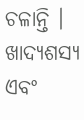ଚଳାନ୍ତି । ଖାଦ୍ୟଶସ୍ୟ ଏବଂ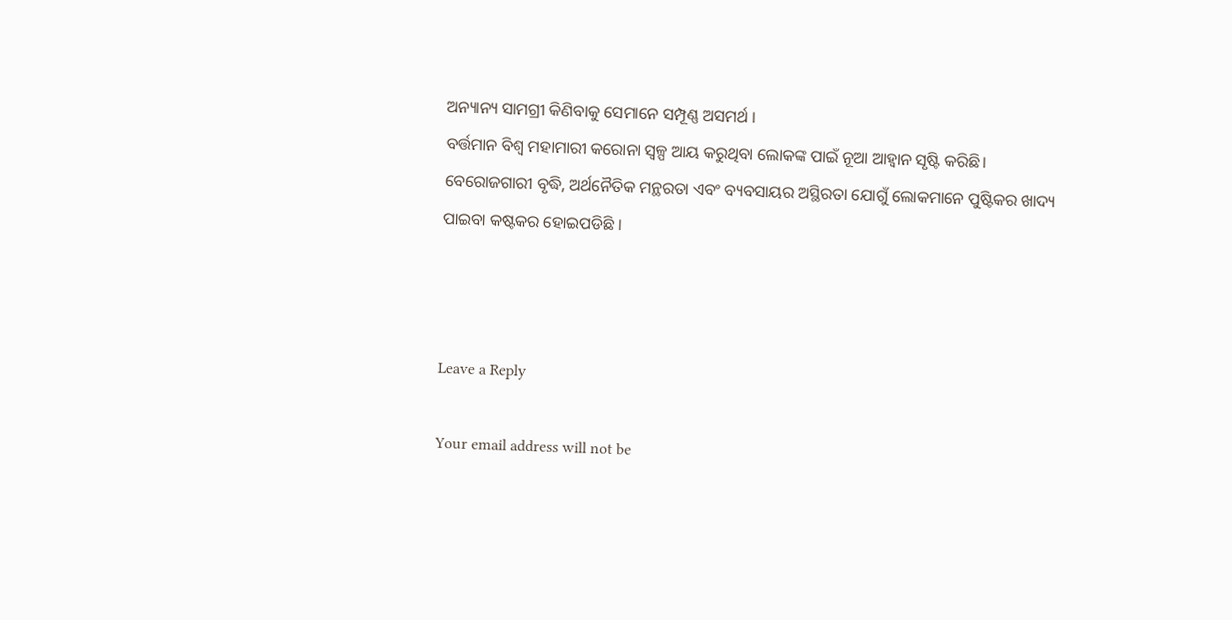ଅନ୍ୟାନ୍ୟ ସାମଗ୍ରୀ କିଣିବାକୁ ସେମାନେ ସମ୍ପୂଣ୍ଣ ଅସମର୍ଥ ।
ବର୍ତ୍ତମାନ ବିଶ୍ୱ ମହାମାରୀ କରୋନା ସ୍ୱଳ୍ପ ଆୟ କରୁଥିବା ଲୋକଙ୍କ ପାଇଁ ନୂଆ ଆହ୍ୱାନ ସୃଷ୍ଟି କରିଛି। ବେରୋଜଗାରୀ ବୃଦ୍ଧି, ଅର୍ଥନୈତିକ ମନ୍ଥରତା ଏବଂ ବ୍ୟବସାୟର ଅସ୍ଥିରତା ଯୋଗୁଁ ଲୋକମାନେ ପୁଷ୍ଟିକର ଖାଦ୍ୟ ପାଇବା କଷ୍ଟକର ହୋଇପଡିଛି ।



Leave a Reply

Your email address will not be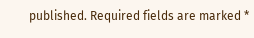published. Required fields are marked *